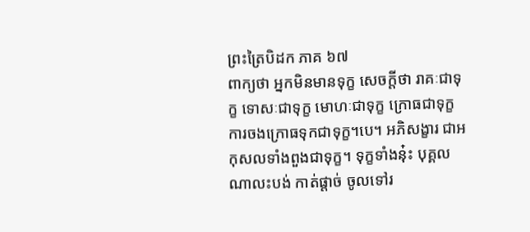ព្រះត្រៃបិដក ភាគ ៦៧
ពាក្យថា អ្នកមិនមានទុក្ខ សេចក្តីថា រាគៈជាទុក្ខ ទោសៈជាទុក្ខ មោហៈជាទុក្ខ ក្រោធជាទុក្ខ ការចងក្រោធទុកជាទុក្ខ។បេ។ អភិសង្ខារ ជាអកុសលទាំងពួងជាទុក្ខ។ ទុក្ខទាំងនុ៎ះ បុគ្គលណាលះបង់ កាត់ផ្តាច់ ចូលទៅរ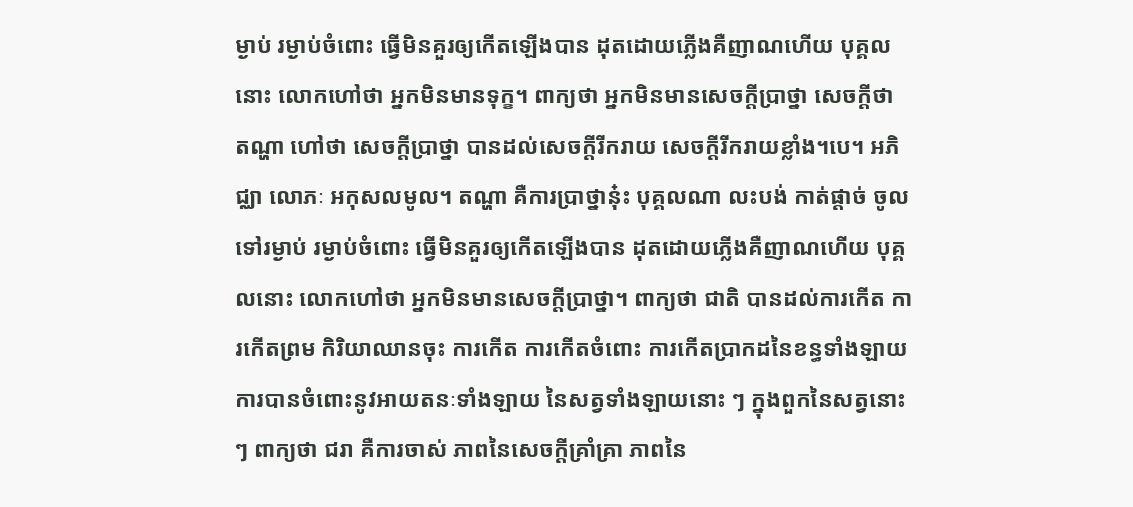ម្ងាប់ រម្ងាប់ចំពោះ ធ្វើមិនគួរឲ្យកើតឡើងបាន ដុតដោយភ្លើងគឺញាណហើយ បុគ្គលនោះ លោកហៅថា អ្នកមិនមានទុក្ខ។ ពាក្យថា អ្នកមិនមានសេចក្តីប្រាថ្នា សេចក្តីថា តណ្ហា ហៅថា សេចក្តីប្រាថ្នា បានដល់សេចក្តីរីករាយ សេចក្តីរីករាយខ្លាំង។បេ។ អភិជ្ឈា លោភៈ អកុសលមូល។ តណ្ហា គឺការប្រាថ្នានុ៎ះ បុគ្គលណា លះបង់ កាត់ផ្តាច់ ចូលទៅរម្ងាប់ រម្ងាប់ចំពោះ ធ្វើមិនគួរឲ្យកើតឡើងបាន ដុតដោយភ្លើងគឺញាណហើយ បុគ្គលនោះ លោកហៅថា អ្នកមិនមានសេចក្តីប្រាថ្នា។ ពាក្យថា ជាតិ បានដល់ការកើត ការកើតព្រម កិរិយាឈានចុះ ការកើត ការកើតចំពោះ ការកើតប្រាកដនៃខន្ធទាំងឡាយ ការបានចំពោះនូវអាយតនៈទាំងឡាយ នៃសត្វទាំងឡាយនោះ ៗ ក្នុងពួកនៃសត្វនោះ ៗ ពាក្យថា ជរា គឺការចាស់ ភាពនៃសេចក្តីគ្រាំគ្រា ភាពនៃ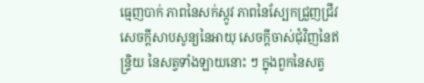ធ្មេញបាក់ ភាពនៃសក់ស្កូវ ភាពនៃស្បែកជ្រួញជ្រីវ សេចក្តីសាបសូន្យនៃអាយុ សេចក្តីចាស់ជុំវិញនៃឥន្រ្ទិយ នៃសត្វទាំងឡាយនោះ ៗ ក្នុងពួកនៃសត្វ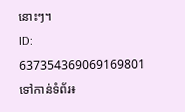នោះៗ។
ID: 637354369069169801
ទៅកាន់ទំព័រ៖